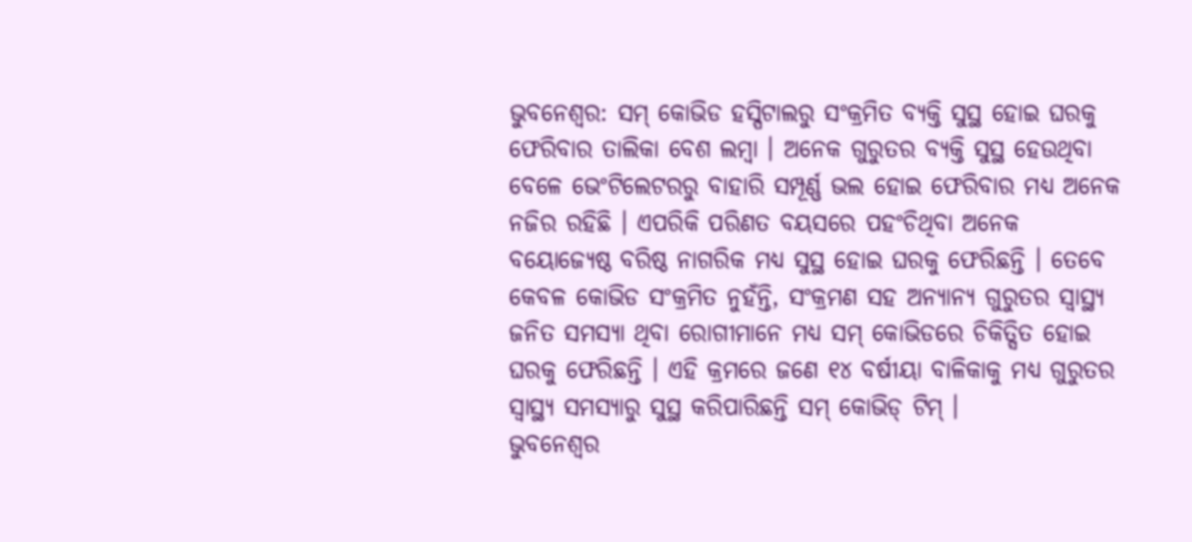ଭୁବନେଶ୍ୱର: ସମ୍ କୋଭିଡ ହସ୍ପିଟାଲରୁ ସଂକ୍ରମିତ ବ୍ୟକ୍ତି ସୁସ୍ଥ ହୋଇ ଘରକୁ ଫେରିବାର ତାଲିକା ବେଶ ଲମ୍ବା । ଅନେକ ଗୁରୁତର ବ୍ୟକ୍ତି ସୁସ୍ଥ ହେଉଥିବା ବେଳେ ଭେଂଟିଲେଟରରୁ ବାହାରି ସମ୍ପୂର୍ଣ୍ଣ ଭଲ ହୋଇ ଫେରିବାର ମଧ୍ୟ ଅନେକ ନଜିର ରହିଛି । ଏପରିକି ପରିଣତ ବୟସରେ ପହଂଚିଥିବା ଅନେକ ବୟୋଜ୍ୟେଷ୍ଠ ବରିଷ୍ଠ ନାଗରିକ ମଧ୍ୟ ସୁସ୍ଥ ହୋଇ ଘରକୁ ଫେରିଛନ୍ତି । ତେବେ କେବଳ କୋଭିଡ ସଂକ୍ରମିତ ନୁହଁନ୍ତି, ସଂକ୍ରମଣ ସହ ଅନ୍ୟାନ୍ୟ ଗୁରୁତର ସ୍ୱାସ୍ଥ୍ୟ ଜନିତ ସମସ୍ୟା ଥିବା ରୋଗୀମାନେ ମଧ୍ୟ ସମ୍ କୋଭିଡରେ ଚିକିତ୍ସିତ ହୋଇ ଘରକୁ ଫେରିଛନ୍ତି । ଏହି କ୍ରମରେ ଜଣେ ୧୪ ବର୍ଷୀୟା ବାଳିକାକୁ ମଧ୍ୟ ଗୁରୁତର ସ୍ୱାସ୍ଥ୍ୟ ସମସ୍ୟାରୁ ସୁସ୍ଥ କରିପାରିଛନ୍ତି ସମ୍ କୋଭିଡ୍ ଟିମ୍ ।
ଭୁବନେଶ୍ୱର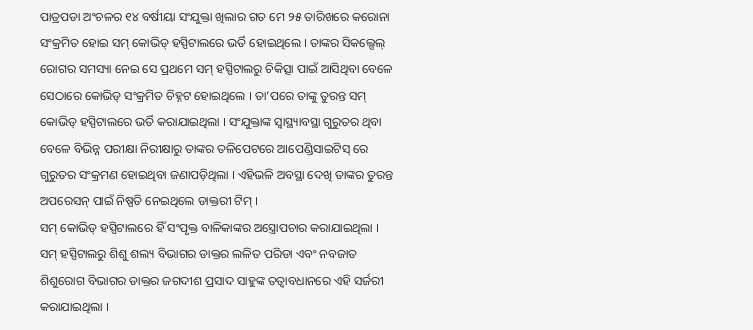ପାତ୍ରପଡା ଅଂଚଳର ୧୪ ବର୍ଷୀୟା ସଂଯୁକ୍ତା ଖିଲାର ଗତ ମେ ୨୫ ତାରିଖରେ କରୋନା ସଂକ୍ରମିତ ହୋଇ ସମ୍ କୋଭିଡ୍ ହସ୍ପିଟାଲରେ ଭର୍ତି ହୋଇଥିଲେ । ତାଙ୍କର ସିକଲ୍ସେଲ୍ ରୋଗର ସମସ୍ୟା ନେଇ ସେ ପ୍ରଥମେ ସମ୍ ହସ୍ପିଟାଲରୁ ଚିକିତ୍ସା ପାଇଁ ଆସିଥିବା ବେଳେ ସେଠାରେ କୋଭିଡ୍ ସଂକ୍ରମିତ ଚିହ୍ନଟ ହୋଇଥିଲେ । ତା’ପରେ ତାଙ୍କୁ ତୁରନ୍ତ ସମ୍ କୋଭିଡ୍ ହସ୍ପିଟାଲରେ ଭର୍ତି କରାଯାଇଥିଲା । ସଂଯୁକ୍ତାଙ୍କ ସ୍ୱାସ୍ଥ୍ୟାବସ୍ଥା ଗୁରୁତର ଥିବା ବେଳେ ବିଭିନ୍ନ ପରୀକ୍ଷା ନିରୀକ୍ଷାରୁ ତାଙ୍କର ତଳିପେଟରେ ଆପେଣ୍ଡିସାଇଟିସ୍ ରେ ଗୁରୁତର ସଂକ୍ରମଣ ହୋଇଥିବା ଜଣାପଡ଼ିଥିଲା । ଏହିଭଳି ଅବସ୍ଥା ଦେଖି ତାଙ୍କର ତୁରନ୍ତ ଅପରେସନ୍ ପାଇଁ ନିଷ୍ପତି ନେଇଥିଲେ ଡାକ୍ତରୀ ଟିମ୍ ।
ସମ୍ କୋଭିଡ୍ ହସ୍ପିଟାଲରେ ହିଁ ସଂପୃକ୍ତ ବାଳିକାଙ୍କର ଅସ୍ତ୍ରୋପଚାର କରାଯାଇଥିଲା । ସମ୍ ହସ୍ପିଟାଲରୁ ଶିଶୁ ଶଲ୍ୟ ବିଭାଗର ଡାକ୍ତର ଲଳିତ ପରିଡା ଏବଂ ନବଜାତ ଶିଶୁରୋଗ ବିଭାଗର ଡାକ୍ତର ଜଗଦୀଶ ପ୍ରସାଦ ସାହୁଙ୍କ ତତ୍ୱାବଧାନରେ ଏହି ସର୍ଜରୀ କରାଯାଇଥିଲା ।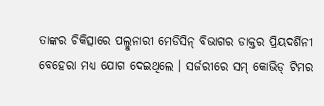ତାଙ୍କର ଚିକିତ୍ସାରେ ପଲ୍ମୁନାରୀ ମେଡିସିନ୍ ବିଭାଗର ଡାକ୍ତର ପ୍ରିୟଦର୍ଶିନୀ ବେହେରା ମଧ୍ୟ ଯୋଗ ଦେଇଥିଲେ । ସର୍ଜରୀରେ ସମ୍ କୋଭିଡ୍ ଟିମର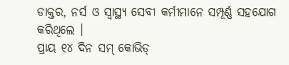ଡାକ୍ତର, ନର୍ସ ଓ ସ୍ୱାସ୍ଥ୍ୟ ସେବୀ କର୍ମୀମାନେ ସମ୍ପୂର୍ଣ୍ଣ ସହଯୋଗ କରିଥିଲେ ।
ପ୍ରାୟ ୧୪ ଦିନ ସମ୍ କୋଭିଡ୍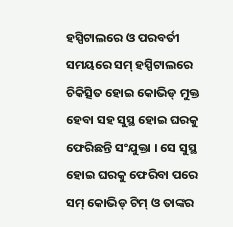ହସ୍ପିଟାଲରେ ଓ ପରବର୍ତୀ ସମୟରେ ସମ୍ ହସ୍ପିଟାଲରେ ଚିକିତ୍ସିତ ହୋଇ କୋଭିଡ୍ ମୁକ୍ତ ହେବା ସହ ସୁସ୍ଥ ହୋଇ ଘରକୁ ଫେରିଛନ୍ତି ସଂଯୁକ୍ତା । ସେ ସୁସ୍ଥ ହୋଇ ଘରକୁ ଫେରିବା ପରେ ସମ୍ କୋଭିଡ୍ ଟିମ୍ ଓ ତାଙ୍କର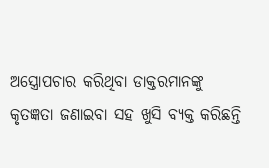ଅସ୍ତ୍ରୋପଚାର କରିଥିବା ଡାକ୍ତରମାନଙ୍କୁ କୃତଜ୍ଞତା ଜଣାଇବା ସହ ଖୁସି ବ୍ୟକ୍ତ କରିଛନ୍ତି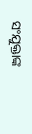ସଂଯୁକ୍ତାଙ୍କ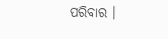ପରିବାର ।